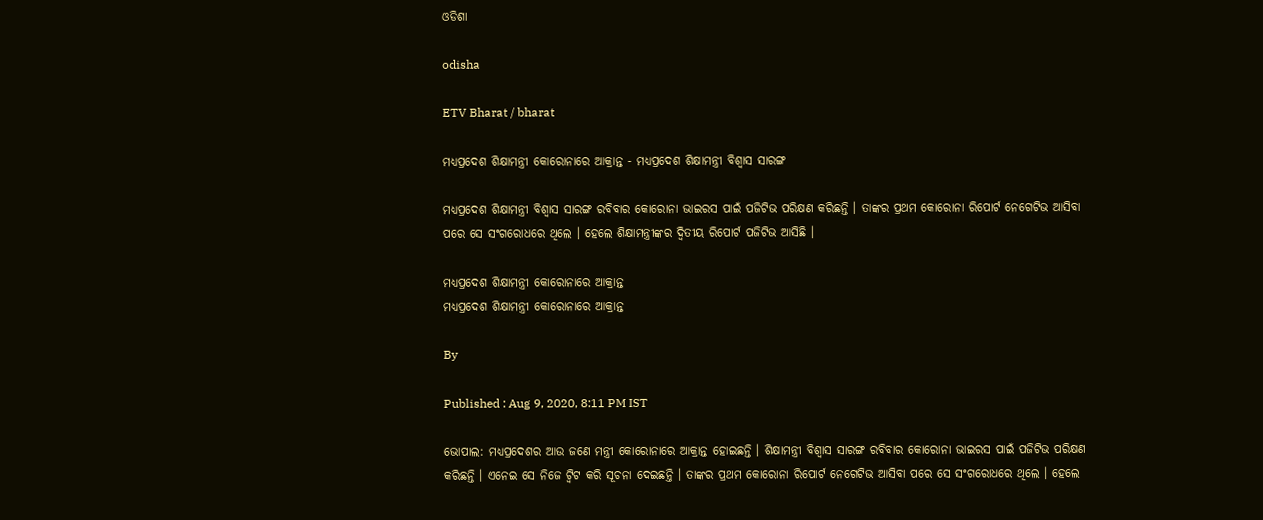ଓଡିଶା

odisha

ETV Bharat / bharat

ମଧ୍ୟପ୍ରଦେଶ ଶିକ୍ଷାମନ୍ତ୍ରୀ କୋରୋନାରେ ଆକ୍ରାନ୍ତ - ମଧ୍ୟପ୍ରଦେଶ ଶିକ୍ଷାମନ୍ତ୍ରୀ ବିଶ୍ବାସ ସାରଙ୍ଗ

ମଧ୍ୟପ୍ରଦେଶ ଶିକ୍ଷାମନ୍ତ୍ରୀ ବିଶ୍ବାସ ସାରଙ୍ଗ ରବିବାର କୋରୋନା ଭାଇରସ ପାଇଁ ପଜିଟିଭ ପରିକ୍ଷଣ କରିଛନ୍ତି । ତାଙ୍କର ପ୍ରଥମ କୋରୋନା ରିପୋର୍ଟ ନେଗେଟିଭ ଆସିବା ପରେ ସେ ସଂଗରୋଧରେ ଥିଲେ । ହେଲେ ଶିକ୍ଷାମନ୍ତ୍ରୀଙ୍କର ଦ୍ବିତୀୟ ରିପୋର୍ଟ ପଜିଟିଭ ଆସିଛି ।

ମଧ୍ୟପ୍ରଦେଶ ଶିକ୍ଷାମନ୍ତ୍ରୀ କୋରୋନାରେ ଆକ୍ରାନ୍ତ
ମଧ୍ୟପ୍ରଦେଶ ଶିକ୍ଷାମନ୍ତ୍ରୀ କୋରୋନାରେ ଆକ୍ରାନ୍ତ

By

Published : Aug 9, 2020, 8:11 PM IST

ଭୋପାଲ: ମଧ୍ୟପ୍ରଦେଶର ଆଉ ଜଣେ ମନ୍ତ୍ରୀ କୋରୋନାରେ ଆକ୍ରାନ୍ତ ହୋଇଛନ୍ତି । ଶିକ୍ଷାମନ୍ତ୍ରୀ ବିଶ୍ବାସ ସାରଙ୍ଗ ରବିବାର କୋରୋନା ଭାଇରସ ପାଇଁ ପଜିଟିଭ ପରିକ୍ଷଣ କରିଛନ୍ତି । ଏନେଇ ସେ ନିଜେ ଟ୍ବିଟ କରି ସୂଚନା ଦେଇଛନ୍ତି । ତାଙ୍କର ପ୍ରଥମ କୋରୋନା ରିପୋର୍ଟ ନେଗେଟିଭ ଆସିବା ପରେ ସେ ସଂଗରୋଧରେ ଥିଲେ । ହେଲେ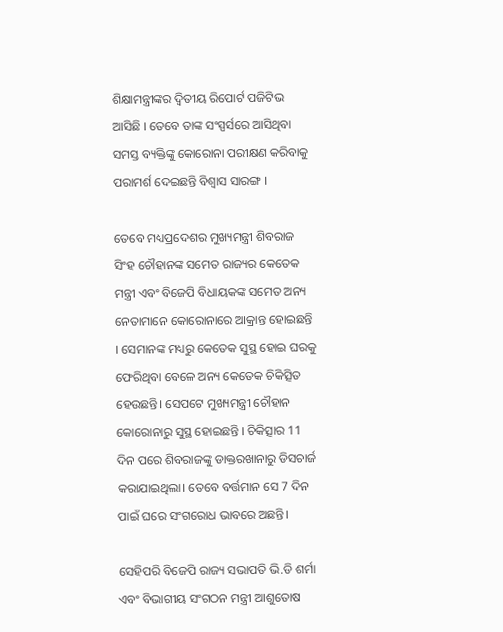ଶିକ୍ଷାମନ୍ତ୍ରୀଙ୍କର ଦ୍ବିତୀୟ ରିପୋର୍ଟ ପଜିଟିଭ ଆସିଛି । ତେବେ ତାଙ୍କ ସଂସ୍ପର୍ସରେ ଆସିଥିବା ସମସ୍ତ ବ୍ୟକ୍ତିଙ୍କୁ କୋରୋନା ପରୀକ୍ଷଣ କରିବାକୁ ପରାମର୍ଶ ଦେଇଛନ୍ତି ବିଶ୍ବାସ ସାରଙ୍ଗ ।

ତେବେ ମଧ୍ୟପ୍ରଦେଶର ମୁଖ୍ୟମନ୍ତ୍ରୀ ଶିବରାଜ ସିଂହ ଚୌହାନଙ୍କ ସମେତ ରାଜ୍ୟର କେତେକ ମନ୍ତ୍ରୀ ଏବଂ ବିଜେପି ବିଧାୟକଙ୍କ ସମେତ ଅନ୍ୟ ନେତାମାନେ କୋରୋନାରେ ଆକ୍ରାନ୍ତ ହୋଇଛନ୍ତି । ସେମାନଙ୍କ ମଧ୍ୟରୁ କେତେକ ସୁସ୍ଥ ହୋଇ ଘରକୁ ଫେରିଥିବା ବେଳେ ଅନ୍ୟ କେତେକ ଚିକିତ୍ସିତ ହେଉଛନ୍ତି। ସେପଟେ ମୁଖ୍ୟମନ୍ତ୍ରୀ ଚୌହାନ କୋରୋନାରୁ ସୁସ୍ଥ ହୋଇଛନ୍ତି । ଚିକିତ୍ସାର 11 ଦିନ ପରେ ଶିବରାଜଙ୍କୁ ଡାକ୍ତରଖାନାରୁ ଡିସଚାର୍ଜ କରାଯାଇଥିଲା। ତେବେ ବର୍ତ୍ତମାନ ସେ 7 ଦିନ ପାଇଁ ଘରେ ସଂଗରୋଧ ଭାବରେ ଅଛନ୍ତି।

ସେହିପରି ବିଜେପି ରାଜ୍ୟ ସଭାପତି ଭି.ଡି ଶର୍ମା ଏବଂ ବିଭାଗୀୟ ସଂଗଠନ ମନ୍ତ୍ରୀ ଆଶୁତୋଷ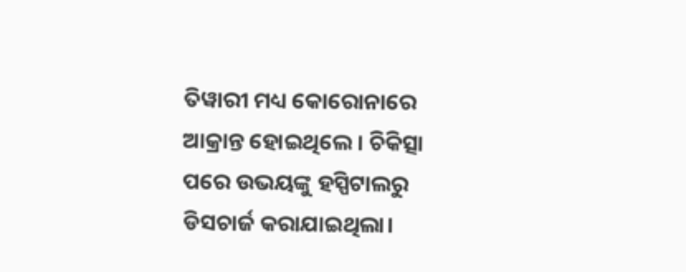ତିୱାରୀ ମଧ୍ୟ କୋରୋନାରେ ଆକ୍ରାନ୍ତ ହୋଇଥିଲେ । ଚିକିତ୍ସା ପରେ ଉଭୟଙ୍କୁ ହସ୍ପିଟାଲରୁ ଡିସଚାର୍ଜ କରାଯାଇଥିଲା।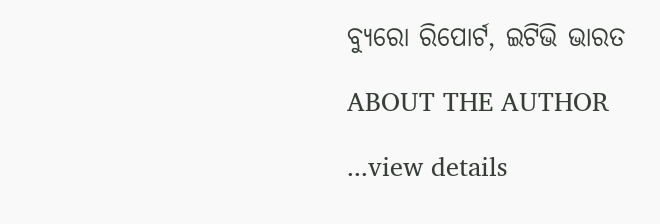ବ୍ୟୁରୋ ରିପୋର୍ଟ, ଇଟିଭି ଭାରତ

ABOUT THE AUTHOR

...view details